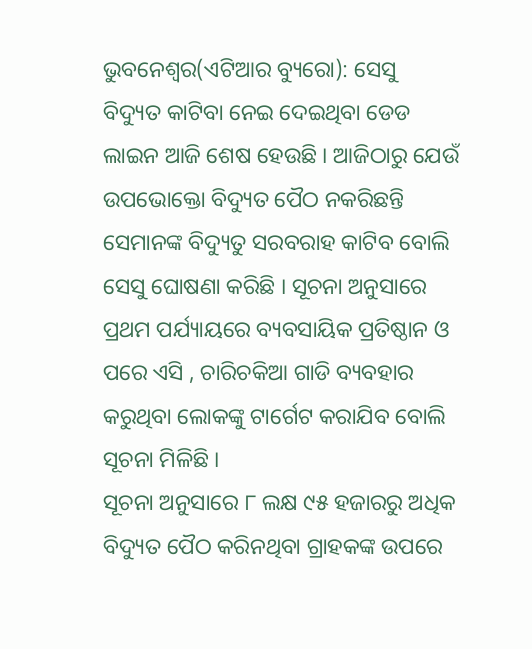ଭୁବନେଶ୍ୱର(ଏଟିଆର ବ୍ୟୁରୋ): ସେସୁ ବିଦ୍ୟୁତ କାଟିବା ନେଇ ଦେଇଥିବା ଡେଡ ଲାଇନ ଆଜି ଶେଷ ହେଉଛି । ଆଜିଠାରୁ ଯେଉଁ ଉପଭୋକ୍ତୋ ବିଦ୍ୟୁତ ପୈଠ ନକରିଛନ୍ତି ସେମାନଙ୍କ ବିଦ୍ୟୁତୁ ସରବରାହ କାଟିବ ବୋଲି ସେସୁ ଘୋଷଣା କରିଛି । ସୂଚନା ଅନୁସାରେ ପ୍ରଥମ ପର୍ଯ୍ୟାୟରେ ବ୍ୟବସାୟିକ ପ୍ରତିଷ୍ଠାନ ଓ ପରେ ଏସି , ଚାରିଚକିଆ ଗାଡି ବ୍ୟବହାର କରୁଥିବା ଲୋକଙ୍କୁ ଟାର୍ଗେଟ କରାଯିବ ବୋଲି ସୂଚନା ମିଳିଛି ।
ସୂଚନା ଅନୁସାରେ ୮ ଲକ୍ଷ ୯୫ ହଜାରରୁ ଅଧିକ ବିଦ୍ୟୁତ ପୈଠ କରିନଥିବା ଗ୍ରାହକଙ୍କ ଉପରେ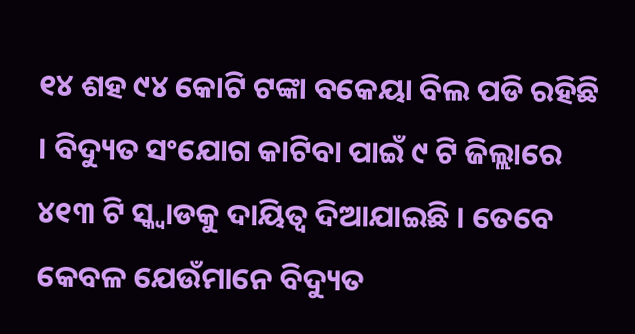୧୪ ଶହ ୯୪ କୋଟି ଟଙ୍କା ବକେୟା ବିଲ ପଡି ରହିଛି । ବିଦ୍ୟୁତ ସଂଯୋଗ କାଟିବା ପାଇଁ ୯ ଟି ଜିଲ୍ଲାରେ ୪୧୩ ଟି ସ୍କ୍ୱାଡକୁ ଦାୟିତ୍ୱ ଦିଆଯାଇଛି । ତେବେ କେବଳ ଯେଉଁମାନେ ବିଦ୍ୟୁତ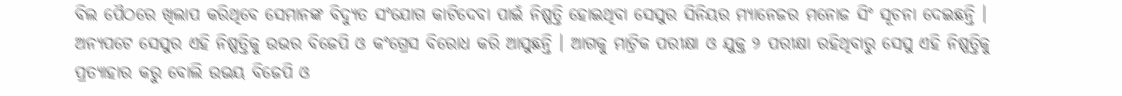ବିଲ ପୈଠରେ ଖିଲାପ କରିଥିବେ ସେମାନଙ୍କ ବିଦ୍ୟୁତ ସଂଯୋଗ କାଟିଦେବା ପାଇଁ ନିଷ୍ପତ୍ତି ହୋଇଥିବା ସେସୁର ସିନିୟର ମ୍ୟାନେଜର ମନୋଜ ସିଂ ସୂଚନା ଦେଇଛନ୍ତି । ଅନ୍ୟପଟେ ସେସୁର ଏହି ନିଷ୍ପତ୍ତିକୁ ଉଭର ବିଜେପି ଓ କଂଗ୍ରେସ ବିରୋଧ କରି ଆସୁଛନ୍ତି । ଆଗକୁ ମାଟ୍ରିକ ପରୀକ୍ଷା ଓ ଯୁକ୍ତ ୨ ପରୀକ୍ଷା ରହିଥିବାରୁ ସେସୁ ଏହି ନିଷ୍ପତ୍ତିକୁ ପ୍ରତ୍ୟାହାର କରୁ ବୋଲି ଉଭୟ ବିଜେପି ଓ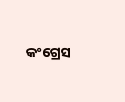କଂଗ୍ରେସ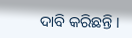ଦାବି କରିଛନ୍ତି ।